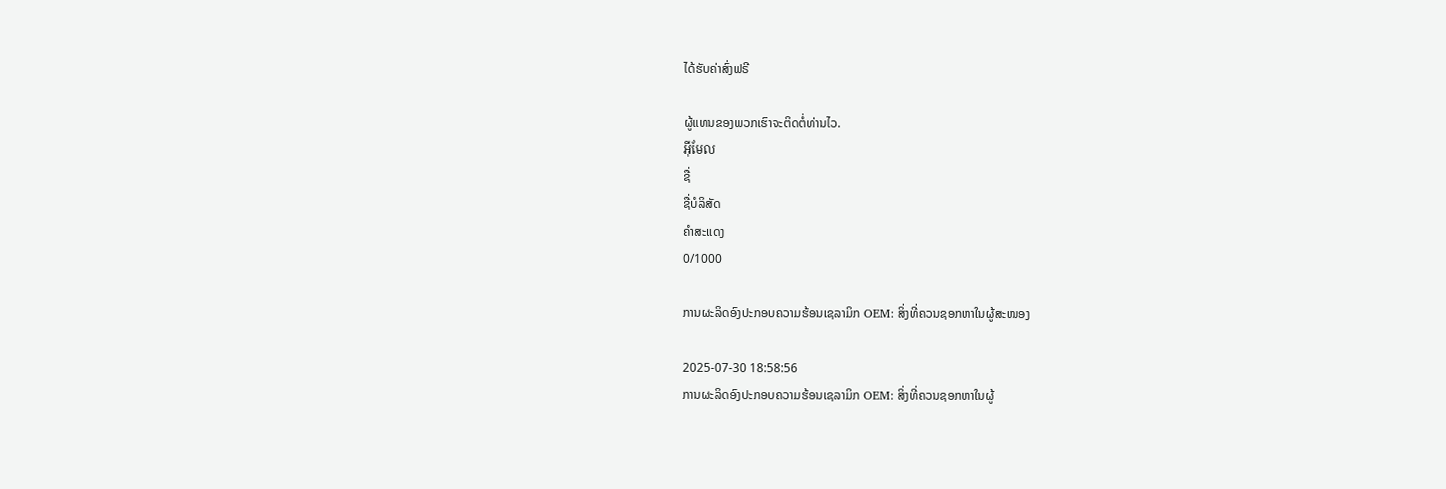ໄດ້ຮັບຄ່າສົ່ງຟຣີ

ຜູ້ແທນຂອງພວກເຮົາຈະຕິດຕໍ່ທ່ານໄວ.
អ៊ីមែល
ຊື່
ຊື່ບໍລິສັດ
ຄຳສະແດງ
0/1000

ການຜະລິດອົງປະກອບຄວາມຮ້ອນເຊລາມິກ OEM: ສິ່ງທີ່ຄວນຊອກຫາໃນຜູ້ສະໜອງ

2025-07-30 18:58:56
ການຜະລິດອົງປະກອບຄວາມຮ້ອນເຊລາມິກ OEM: ສິ່ງທີ່ຄວນຊອກຫາໃນຜູ້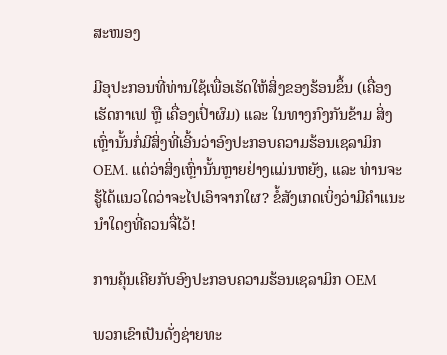ສະໜອງ

ມີອຸປະກອນທີ່ທ່ານໃຊ້ເພື່ອເຮັດໃຫ້ສິ່ງຂອງຮ້ອນຂຶ້ນ (ເຄື່ອງເຮັດກາເຟ ຫຼື ເຄື່ອງເປົ່າຜົມ) ແລະ ໃນທາງກົງກັນຂ້າມ ສິ່ງເຫຼົ່ານັ້ນກໍ່ມີສິ່ງທີ່ເອີ້ນວ່າອົງປະກອບຄວາມຮ້ອນເຊລາມິກ OEM. ແຕ່ວ່າສິ່ງເຫຼົ່ານັ້ນຫຼາຍຢ່າງແມ່ນຫຍັງ, ແລະ ທ່ານຈະຮູ້ໄດ້ແນວໃດວ່າຈະໄປເອົາຈາກໃຜ? ຂໍ້ສັງເກດເບິ່ງວ່າມີຄຳແນະນຳໃດໆທີ່ຄວນຈື່ໄວ້!

ການຄຸ້ນເຄີຍກັບອົງປະກອບຄວາມຮ້ອນເຊລາມິກ OEM

ພວກເຂົາເປັນດັ່ງຊ່າຍທະ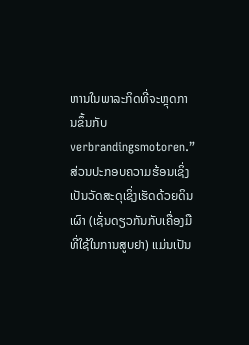ຫານໃນພາລະກິດທີ່ຈະຫຼຸດການຂຶ້ນກັບ verbrandingsmotoren.” ສ່ວນປະກອບຄວາມຮ້ອນເຊິ່ງເປັນວັດສະດຸເຊິ່ງເຮັດດ້ວຍດິນເຜົາ (ເຊັ່ນດຽວກັນກັບເຄື່ອງມືທີ່ໃຊ້ໃນການສູບຢາ) ແມ່ນເປັນ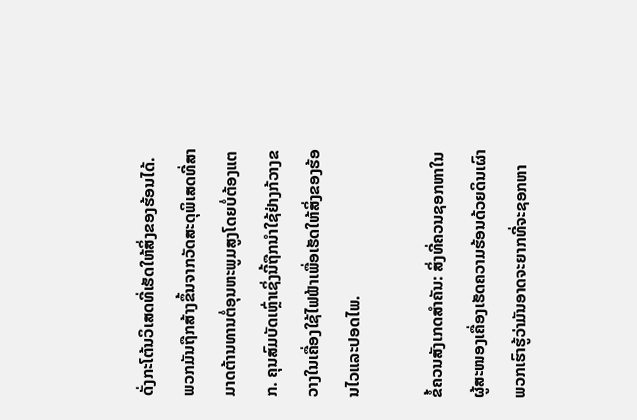ດັ່ງກະໂຕ້ນວິເສດທີ່ເຮັດໃຫ້ສິ່ງຂອງຮ້ອນໄດ້. ພວກມັນຖືກສ້າງຂຶ້ນຈາກວັດສະດຸພິເສດທີ່ສາມາດຕ້ານທານຕໍ່ອຸນຫະພູມສູງໂດຍບໍ່ຕ້ອງແຕກ. ຄຸນສົມບັດເຫຼົ່າເຊິ່ງນີ້ຖືກນຳໃຊ້ຢ່າງກ້ວາງຂວາງໃນເຄື່ອງໃຊ້ໄຟຟ້າເພື່ອເຮັດໃຫ້ສິ່ງຂອງຮ້ອນໄວແລະປອດໄພ.

ຂໍ້ຄວນສັງເກດສຳຄັນ: ສິ່ງທີ່ຄວນຊອກຫາໃນຜູ້ສະໜອງເຄື່ອງເຮັດຄວາມຮ້ອນດ້ວຍດິນເຜົາ ພວກເຮົາຮູ້ວ່າມັນອາດຈະຍາກທີ່ຈະຊອກຫາ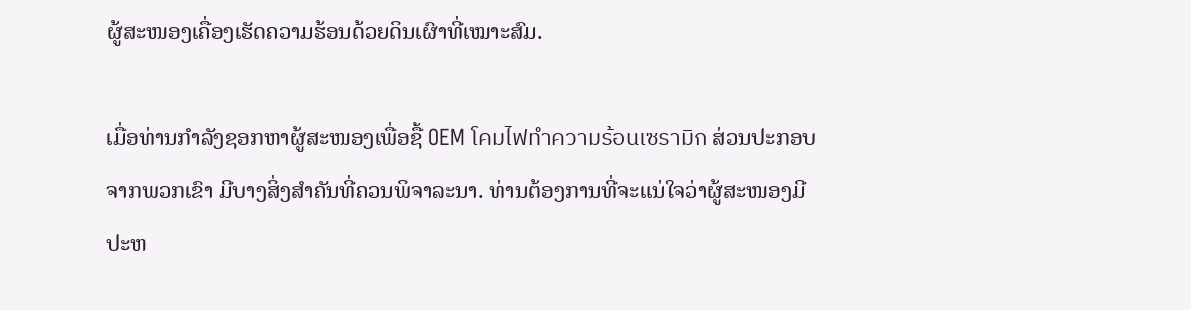ຜູ້ສະໜອງເຄື່ອງເຮັດຄວາມຮ້ອນດ້ວຍດິນເຜົາທີ່ເໝາະສົມ.

ເມື່ອທ່ານກຳລັງຊອກຫາຜູ້ສະໜອງເພື່ອຊື້ OEM โคมไฟทำความร้อนเซรามิก ສ່ວນປະກອບຈາກພວກເຂົາ ມີບາງສິ່ງສຳຄັນທີ່ຄວນພິຈາລະນາ. ທ່ານຕ້ອງການທີ່ຈະແນ່ໃຈວ່າຜູ້ສະໜອງມີປະຫ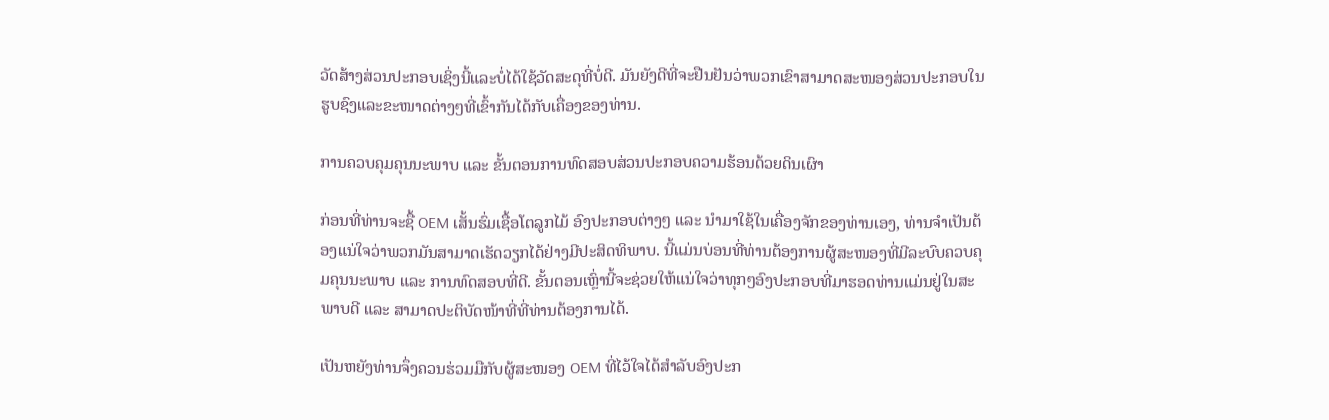ວັດສ້າງສ່ວນປະກອບເຊິ່ງນີ້ແລະບໍ່ໄດ້ໃຊ້ວັດສະດຸທີ່ບໍ່ດີ. ມັນຍັງດີທີ່ຈະຢືນຢັນວ່າພວກເຂົາສາມາດສະໜອງສ່ວນປະກອບໃນຮູບຊົງແລະຂະໜາດຕ່າງໆທີ່ເຂົ້າກັນໄດ້ກັບເຄື່ອງຂອງທ່ານ.

ການຄວບຄຸມຄຸນນະພາບ ແລະ ຂັ້ນຕອນການທົດສອບສ່ວນປະກອບຄວາມຮ້ອນດ້ວຍດິນເຜົາ

ກ່ອນທີ່ທ່ານຈະຊື້ OEM ເສັ້ນຮົ່ມເຊື້ອໂຕລູກໄມ້ ອົງປະກອບຕ່າງໆ ແລະ ນຳມາໃຊ້ໃນເຄື່ອງຈັກຂອງທ່ານເອງ, ທ່ານຈຳເປັນຕ້ອງແນ່ໃຈວ່າພວກມັນສາມາດເຮັດວຽກໄດ້ຢ່າງມີປະສິດທິພາບ. ນີ້ແມ່ນບ່ອນທີ່ທ່ານຕ້ອງການຜູ້ສະໜອງທີ່ມີລະບົບຄວບຄຸມຄຸນນະພາບ ແລະ ການທົດສອບທີ່ດີ. ຂັ້ນຕອນເຫຼົ່ານີ້ຈະຊ່ວຍໃຫ້ແນ່ໃຈວ່າທຸກໆອົງປະກອບທີ່ມາຮອດທ່ານແມ່ນຢູ່ໃນສະພາບດີ ແລະ ສາມາດປະຕິບັດໜ້າທີ່ທີ່ທ່ານຕ້ອງການໄດ້.

ເປັນຫຍັງທ່ານຈຶ່ງຄວນຮ່ວມມືກັບຜູ້ສະໜອງ OEM ທີ່ໄວ້ໃຈໄດ້ສຳລັບອົງປະກ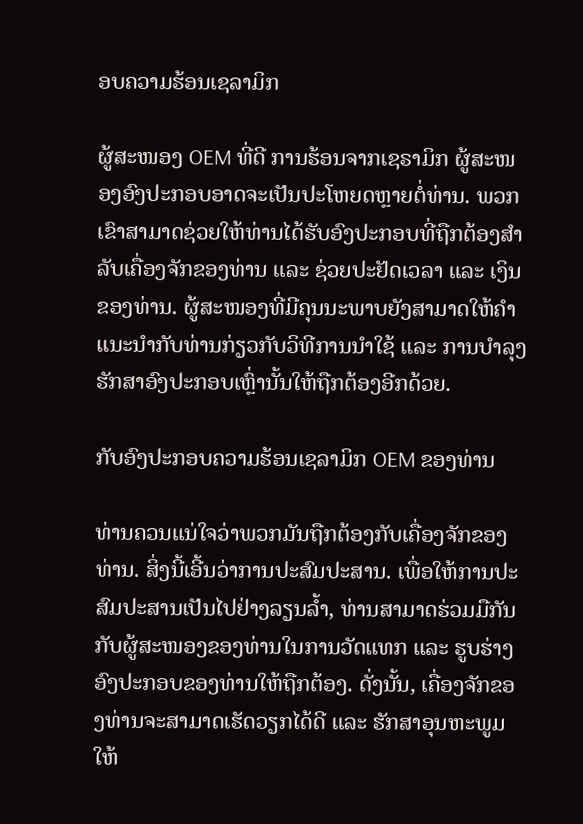ອບຄວາມຮ້ອນເຊລາມິກ

ຜູ້ສະໜອງ OEM ທີ່ດີ ການຮ້ອນຈາກເຊຣາມິກ ຜູ້ສະໜອງອົງປະກອບອາດຈະເປັນປະໂຫຍດຫຼາຍຕໍ່ທ່ານ. ພວກເຂົາສາມາດຊ່ວຍໃຫ້ທ່ານໄດ້ຮັບອົງປະກອບທີ່ຖືກຕ້ອງສຳລັບເຄື່ອງຈັກຂອງທ່ານ ແລະ ຊ່ວຍປະຢັດເວລາ ແລະ ເງິນຂອງທ່ານ. ຜູ້ສະໜອງທີ່ມີຄຸນນະພາບຍັງສາມາດໃຫ້ຄຳແນະນຳກັບທ່ານກ່ຽວກັບວິທີການນຳໃຊ້ ແລະ ການບຳລຸງຮັກສາອົງປະກອບເຫຼົ່ານັ້ນໃຫ້ຖືກຕ້ອງອີກດ້ວຍ.

ກັບອົງປະກອບຄວາມຮ້ອນເຊລາມິກ OEM ຂອງທ່ານ

ທ່ານຄວນແນ່ໃຈວ່າພວກມັນຖືກຕ້ອງກັບເຄື່ອງຈັກຂອງທ່ານ. ສິ່ງນີ້ເອີ້ນວ່າການປະສົມປະສານ. ເພື່ອໃຫ້ການປະສົມປະສານເປັນໄປຢ່າງລຽນລ້ຳ, ທ່ານສາມາດຮ່ວມມືກັນກັບຜູ້ສະໜອງຂອງທ່ານໃນການວັດແທກ ແລະ ຮູບຮ່າງອົງປະກອບຂອງທ່ານໃຫ້ຖືກຕ້ອງ. ດັ່ງນັ້ນ, ເຄື່ອງຈັກຂອງທ່ານຈະສາມາດເຮັດວຽກໄດ້ດີ ແລະ ຮັກສາອຸນຫະພູມໃຫ້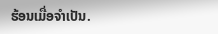ຮ້ອນເມື່ອຈຳເປັນ.